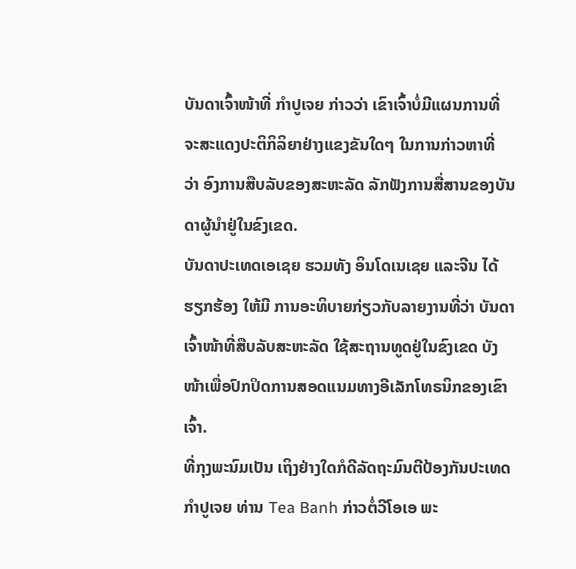ບັນດາເຈົ້າໜ້າທີ່ ກໍາປູເຈຍ ກ່າວວ່າ ເຂົາເຈົ້າບໍ່ມີແຜນການທີ່
ຈະສະແດງປະຕິກິລິຍາຢ່າງແຂງຂັນໃດໆ ໃນການກ່າວຫາທີ່
ວ່າ ອົງການສືບລັບຂອງສະຫະລັດ ລັກຟັງການສື່ສານຂອງບັນ
ດາຜູ້ນໍາຢູ່ໃນຂົງເຂດ.
ບັນດາປະເທດເອເຊຍ ຮວມທັງ ອິນໂດເນເຊຍ ແລະຈີນ ໄດ້
ຮຽກຮ້ອງ ໃຫ້ມີ ການອະທິບາຍກ່ຽວກັບລາຍງານທີ່ວ່າ ບັນດາ
ເຈົ້າໜ້າທີ່ສືບລັບສະຫະລັດ ໃຊ້ສະຖານທູດຢູ່ໃນຂົງເຂດ ບັງ
ໜ້າເພື່ອປົກປິດການສອດແນມທາງອີເລັກໂທຣນິກຂອງເຂົາ
ເຈົ້າ.
ທີ່ກຸງພະນົມເປັນ ເຖິງຢ່າງໃດກໍດີລັດຖະມົນຕີປ້ອງກັນປະເທດ
ກຳປູເຈຍ ທ່ານ Tea Banh ກ່າວຕໍ່ວີໂອເອ ພະ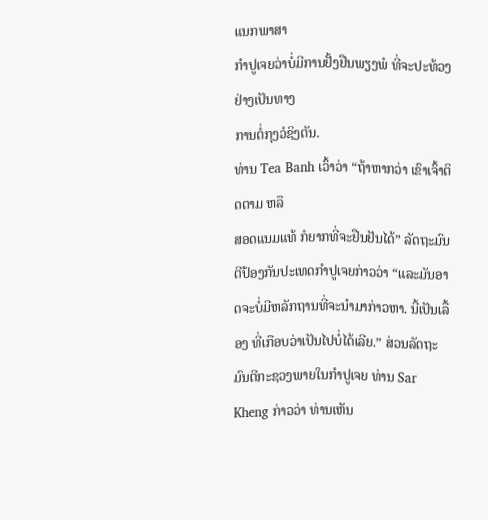ແນກພາສາ
ກໍາປູເຈຍວ່າບໍ່ມີການຢັ້ງຢືນພຽງພໍ ທີ່ຈະປະທ້ວງຢ່າງເປັນທາງ
ການຕໍ່ກຸງວໍຊິງຕັນ.
ທ່ານ Tea Banh ເວົ້າວ່າ “ຖ້າຫາກວ່າ ເຂົາເຈົ້າຕິດຕາມ ຫລື
ສອດແນມແທ້ ກໍຍາກທີ່ຈະຢືນຢັນໄດ້” ລັດຖະມົນຕີປ້ອງກັນປະເທດກຳປູເຈຍກ່າວວ່າ “ແລະມັນອາດຈະບໍ່ມີຫລັກຖານທີ່ຈະນໍາມາກ່າວຫາ. ນີ້ເປັນເລື້ອງ ທີ່ເກືອບວ່າເປັນໄປບໍ່ໄດ້ເລີຍ.” ສ່ວນລັດຖະມົນຕີກະຊວງພາຍໃນກຳປູເຈຍ ທ່ານ Sar Kheng ກ່າວວ່າ ທ່ານເຫັນ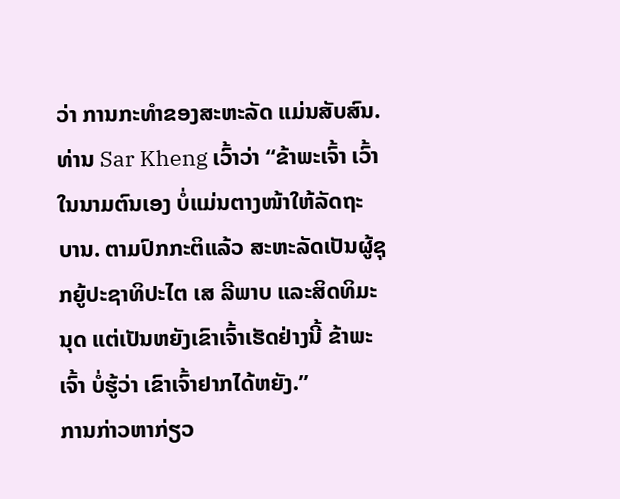ວ່າ ການກະທຳຂອງສະຫະລັດ ແມ່ນສັບສົນ.
ທ່ານ Sar Kheng ເວົ້າວ່າ “ຂ້າພະເຈົ້າ ເວົ້າໃນນາມຕົນເອງ ບໍ່ແມ່ນຕາງໜ້າໃຫ້ລັດຖະ
ບານ. ຕາມປົກກະຕິແລ້ວ ສະຫະລັດເປັນຜູ້ຊຸກຍູ້ປະຊາທິປະໄຕ ເສ ລີພາບ ແລະສິດທິມະ
ນຸດ ແຕ່ເປັນຫຍັງເຂົາເຈົ້າເຮັດຢ່າງນີ້ ຂ້າພະເຈົ້າ ບໍ່ຮູ້ວ່າ ເຂົາເຈົ້າຢາກໄດ້ຫຍັງ.”
ການກ່າວຫາກ່ຽວ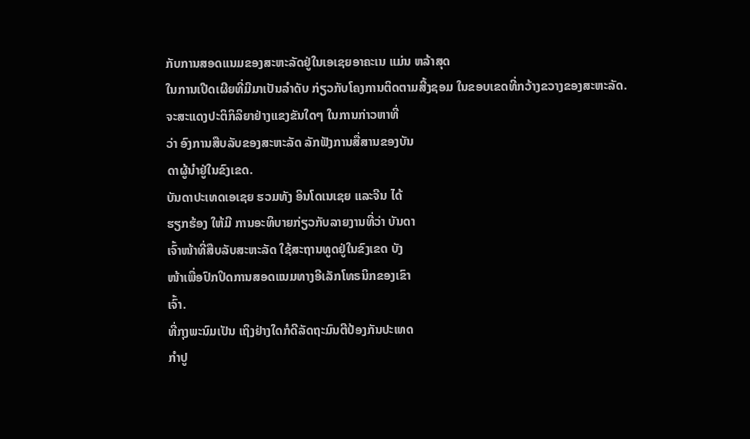ກັບການສອດແນມຂອງສະຫະລັດຢູ່ໃນເອເຊຍອາຄະເນ ແມ່ນ ຫລ້າສຸດ
ໃນການເປີດເຜີຍທີ່ມີມາເປັນລຳດັບ ກ່ຽວກັບໂຄງການຕິດຕາມສີ້ງຊອມ ໃນຂອບເຂດທີ່ກວ້າງຂວາງຂອງສະຫະລັດ.
ຈະສະແດງປະຕິກິລິຍາຢ່າງແຂງຂັນໃດໆ ໃນການກ່າວຫາທີ່
ວ່າ ອົງການສືບລັບຂອງສະຫະລັດ ລັກຟັງການສື່ສານຂອງບັນ
ດາຜູ້ນໍາຢູ່ໃນຂົງເຂດ.
ບັນດາປະເທດເອເຊຍ ຮວມທັງ ອິນໂດເນເຊຍ ແລະຈີນ ໄດ້
ຮຽກຮ້ອງ ໃຫ້ມີ ການອະທິບາຍກ່ຽວກັບລາຍງານທີ່ວ່າ ບັນດາ
ເຈົ້າໜ້າທີ່ສືບລັບສະຫະລັດ ໃຊ້ສະຖານທູດຢູ່ໃນຂົງເຂດ ບັງ
ໜ້າເພື່ອປົກປິດການສອດແນມທາງອີເລັກໂທຣນິກຂອງເຂົາ
ເຈົ້າ.
ທີ່ກຸງພະນົມເປັນ ເຖິງຢ່າງໃດກໍດີລັດຖະມົນຕີປ້ອງກັນປະເທດ
ກຳປູ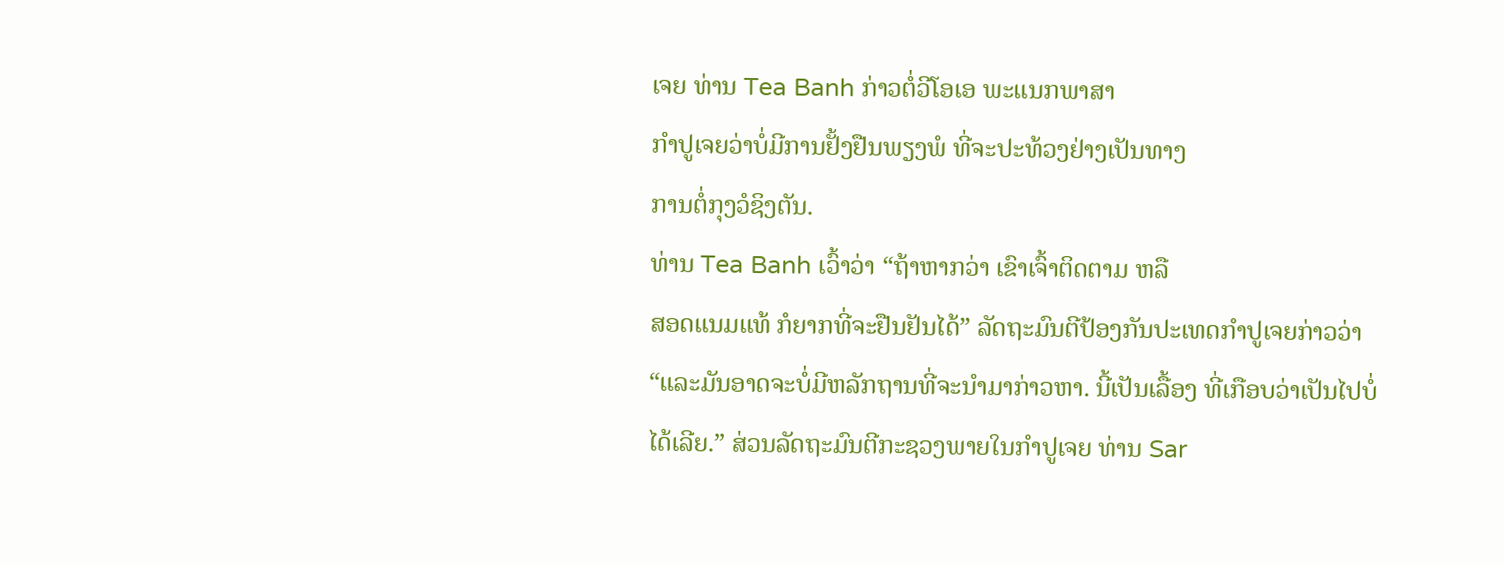ເຈຍ ທ່ານ Tea Banh ກ່າວຕໍ່ວີໂອເອ ພະແນກພາສາ
ກໍາປູເຈຍວ່າບໍ່ມີການຢັ້ງຢືນພຽງພໍ ທີ່ຈະປະທ້ວງຢ່າງເປັນທາງ
ການຕໍ່ກຸງວໍຊິງຕັນ.
ທ່ານ Tea Banh ເວົ້າວ່າ “ຖ້າຫາກວ່າ ເຂົາເຈົ້າຕິດຕາມ ຫລື
ສອດແນມແທ້ ກໍຍາກທີ່ຈະຢືນຢັນໄດ້” ລັດຖະມົນຕີປ້ອງກັນປະເທດກຳປູເຈຍກ່າວວ່າ “ແລະມັນອາດຈະບໍ່ມີຫລັກຖານທີ່ຈະນໍາມາກ່າວຫາ. ນີ້ເປັນເລື້ອງ ທີ່ເກືອບວ່າເປັນໄປບໍ່ໄດ້ເລີຍ.” ສ່ວນລັດຖະມົນຕີກະຊວງພາຍໃນກຳປູເຈຍ ທ່ານ Sar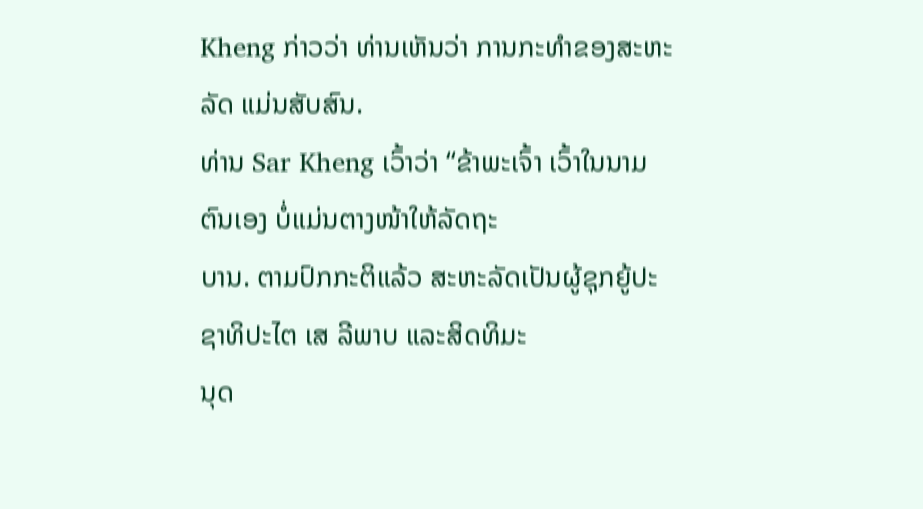Kheng ກ່າວວ່າ ທ່ານເຫັນວ່າ ການກະທຳຂອງສະຫະລັດ ແມ່ນສັບສົນ.
ທ່ານ Sar Kheng ເວົ້າວ່າ “ຂ້າພະເຈົ້າ ເວົ້າໃນນາມຕົນເອງ ບໍ່ແມ່ນຕາງໜ້າໃຫ້ລັດຖະ
ບານ. ຕາມປົກກະຕິແລ້ວ ສະຫະລັດເປັນຜູ້ຊຸກຍູ້ປະຊາທິປະໄຕ ເສ ລີພາບ ແລະສິດທິມະ
ນຸດ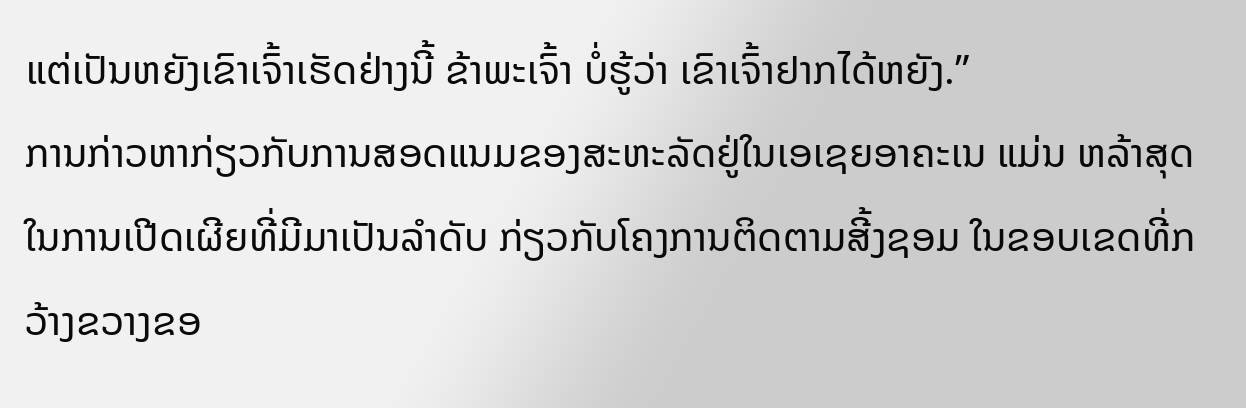ແຕ່ເປັນຫຍັງເຂົາເຈົ້າເຮັດຢ່າງນີ້ ຂ້າພະເຈົ້າ ບໍ່ຮູ້ວ່າ ເຂົາເຈົ້າຢາກໄດ້ຫຍັງ.”
ການກ່າວຫາກ່ຽວກັບການສອດແນມຂອງສະຫະລັດຢູ່ໃນເອເຊຍອາຄະເນ ແມ່ນ ຫລ້າສຸດ
ໃນການເປີດເຜີຍທີ່ມີມາເປັນລຳດັບ ກ່ຽວກັບໂຄງການຕິດຕາມສີ້ງຊອມ ໃນຂອບເຂດທີ່ກວ້າງຂວາງຂອ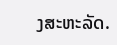ງສະຫະລັດ.